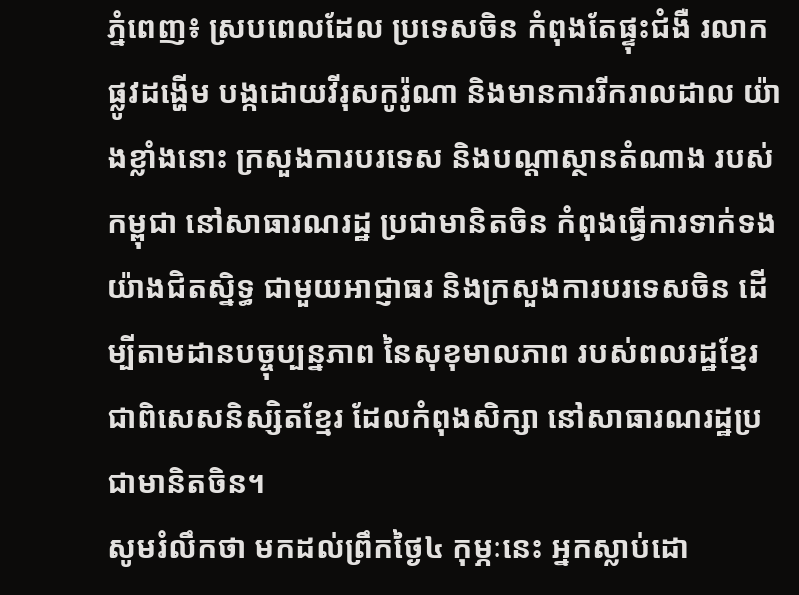ភ្នំពេញ៖ ស្របពេលដែល ប្រទេសចិន កំពុងតែផ្ទុះជំងឺ រលាកផ្លូវដង្ហេីម បង្កដោយវីរុសកូរ៉ូណា និងមានការរីករាលដាល យ៉ាងខ្លាំងនោះ ក្រសួងការបរទេស និងបណ្តាស្ថានតំណាង របស់កម្ពុជា នៅសាធារណរដ្ឋ ប្រជាមានិតចិន កំពុងធ្វើការទាក់ទង យ៉ាងជិតស្និទ្ធ ជាមួយអាជ្ញាធរ និងក្រសួងការបរទេសចិន ដើម្បីតាមដានបច្ចុប្បន្នភាព នៃសុខុមាលភាព របស់ពលរដ្ឋខ្មែរ ជាពិសេសនិស្សិតខ្មែរ ដែលកំពុងសិក្សា នៅសាធារណរដ្ឋប្រជាមានិតចិន។
សូមរំលឹកថា មកដល់ព្រឹកថ្ងៃ៤ កុម្ភៈនេះ អ្នកស្លាប់ដោ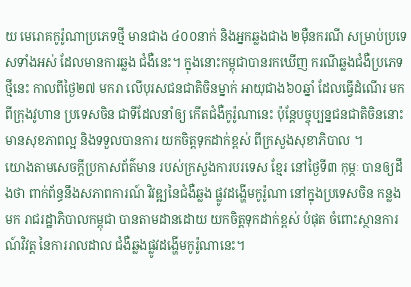យ មេរោគកូរ៉ូណាប្រភេទថ្មី មានជាង ៤០០នាក់ និងអ្នកឆ្លងជាង ២ម៉ឺនករណី សម្រាប់ប្រទេសទាំងអស់ ដែលមានការឆ្លង ជំងឺនេះ។ ក្នុងនោះកម្ពុជាបានរកឃើញ ករណីឆ្លងជំងឺប្រភេទថ្មីនេះ កាលពីថ្ងៃ២៧ មករា លើបុរសជនជាតិចិនម្នាក់ អាយុជាង៦០ឆ្នាំ ដែលធ្វើដំណើរ មកពីក្រុងវូហាន ប្រទេសចិន ជាទីដែលនាំឲ្យ កើតជំងឺកូរ៉ូណានេះ ប៉ុន្តែបច្ចុប្បន្នជនជាតិចិននោះ មានសុខភាពល្អ និងទទួលបានការ យកចិត្តទុកដាក់ខ្ពស់ ពីក្រសួងសុខាភិបាល ។
យោងតាមសេចក្តីប្រកាសព័ត៌មាន របស់ក្រសួងការបរទេស ខ្មែរ នៅថ្ងៃទី៣ កុម្ភៈ បានឲ្យដឹងថា ពាក់ព័ន្ធនឹងសភាពការណ៍ វិវឌ្ឍនៃជំងឺឆ្លង ផ្លូវដង្ហើមកូរ៉ូណា នៅក្នុងប្រទេសចិន កន្លងមក រាជរដ្ឋាភិបាលកម្ពុជា បានតាមដានដោយ យកចិត្តទុកដាក់ខ្ពស់ បំផុត ចំពោះស្ថានការណ៍វិវត្ត នៃការរាលដាល ជំងឺឆ្លងផ្លូវដង្ហើមកូរ៉ូណានេះ។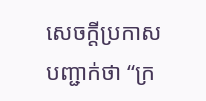សេចក្ដីប្រកាសបញ្ជាក់ថា “ក្រ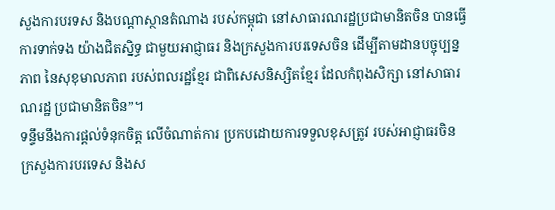សួងការបរទស និងបណ្តាស្ថានតំណាង របស់កម្ពុជា នៅសាធារណរដ្ឋប្រជាមានិតចិន បានធ្វើការទាក់ទង យ៉ាងជិតស្និទ្ធ ជាមួយអាជ្ញាធរ និងក្រសួងការបរទេសចិន ដើម្បីតាមដានបច្ចុប្បន្នភាព នៃសុខុមាលភាព របស់ពលរដ្ឋខ្មែរ ជាពិសេសនិស្សិតខ្មែរ ដែលកំពុងសិក្សា នៅសាធារណរដ្ឋ ប្រជាមានិតចិន”។
ទន្ទឹមនឹងការផ្តល់ទំនុកចិត្ត លើចំណាត់ការ ប្រកបដោយការទទួលខុសត្រូវ របស់អាជ្ញាធរចិន ក្រសួងការបរទេស និងស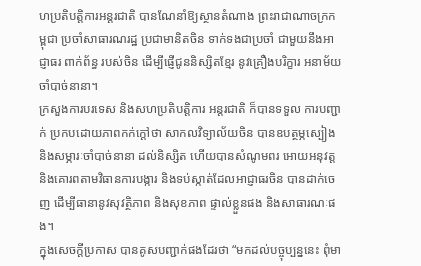ហប្រតិបត្តិការអន្តរជាតិ បានណែនាំឱ្យស្ថានតំណាង ព្រះរាជាណាចក្រកម្ពុជា ប្រចាំសាធារណរដ្ឋ ប្រជាមានិតចិន ទាក់ទងជាប្រចាំ ជាមួយនឹងអាជ្ញាធរ ពាក់ព័ន្ធ របស់ចិន ដើម្បីផ្ញើជូននិស្សិតខ្មែរ នូវគ្រឿងបរិក្ខារ អនាម័យចាំបាច់នានា។
ក្រសួងការបរទេស និងសហប្រតិបត្តិការ អន្តរជាតិ ក៏បានទទួល ការបញ្ជាក់ ប្រកបដោយភាពកក់ក្តៅថា សាកលវិទ្យាល័យចិន បានឧបត្ថម្ភស្បៀង និងសម្ភារៈចាំបាច់នានា ដល់និស្សិត ហើយបានសំណូមពរ អោយអនុវត្ត និងគោរពតាមវិធានការបង្ការ និងទប់ស្កាត់ដែលអាជ្ញាធរចិន បានដាក់ចេញ ដើម្បីធានានូវសុវត្ថិភាព និងសុខភាព ផ្ទាល់ខ្លួនផង និងសាធារណៈផង។
ក្នុងសេចក្ដីប្រកាស បានគូសបញ្ជាក់ផងដែរថា “មកដល់បច្ចុប្បន្ននេះ ពុំមា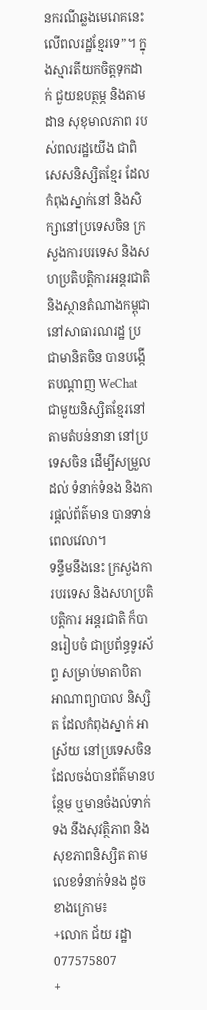នករណីឆ្លងមេរោគនេះ លើពលរដ្ឋខ្មែរទេ”។ ក្នុងស្មារតីយកចិត្តទុកដាក់ ជួយឧបត្ថម្ភ និងតាមដាន សុខុមាលភាព របស់ពលរដ្ឋយើង ជាពិសេសនិស្សិតខ្មែរ ដែលកំពុងស្នាក់នៅ និងសិក្សានៅប្រទេសចិន ក្រសួងការបរទេស និងសហប្រតិបត្តិការអន្តរជាតិ និងស្ថានតំណាងកម្ពុជា នៅសាធារណរដ្ឋ ប្រជាមានិតចិន បានបង្កើតបណ្តាញ WeChat ជាមួយនិស្សិតខ្មែរនៅតាមតំបន់នានា នៅប្រទេសចិន ដើម្បីសម្រួលដល់ ទំនាក់ទំនង និងការផ្តល់ព័ត៌មាន បានទាន់ពេលវេលា។
ទន្ទឹមនឹងនេះ ក្រសួងការបរទេស និងសហប្រតិបត្តិការ អន្តរជាតិ ក៏បានរៀបចំ ជាប្រព័ន្ធទូរស័ព្ទ សម្រាប់មាតាបិតា អាណាព្យាបាល និស្សិត ដែលកំពុងស្នាក់ អាស្រ័យ នៅប្រទេសចិន ដែលចង់បានព័ត៌មានបន្ថែម ឬមានចំងល់ទាក់ទង នឹងសុវត្ថិភាព និងសុខភាពនិស្សិត តាមលេខទំនាក់ទំនង ដូចខាងក្រោម៖
+លោក ជ័យ រដ្ឋា 077575807
+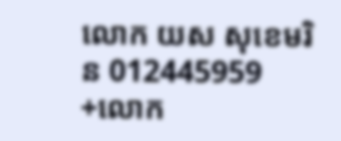លោក យស សុខេមរិន 012445959
+លោក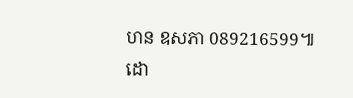ហន ឧសភា 089216599៕
ដោ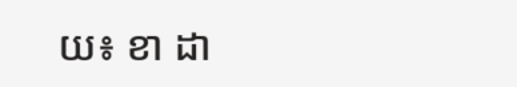យ៖ ខា ដា